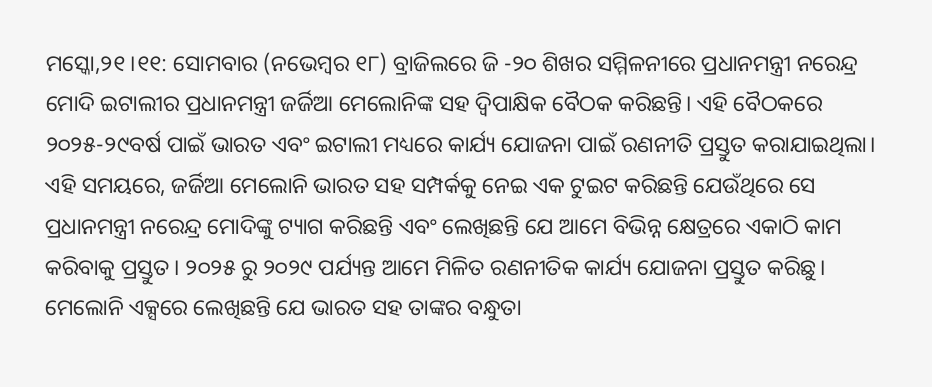ମସ୍କୋ,୨୧।୧୧: ସୋମବାର (ନଭେମ୍ବର ୧୮) ବ୍ରାଜିଲରେ ଜି -୨୦ ଶିଖର ସମ୍ମିଳନୀରେ ପ୍ରଧାନମନ୍ତ୍ରୀ ନରେନ୍ଦ୍ର ମୋଦି ଇଟାଲୀର ପ୍ରଧାନମନ୍ତ୍ରୀ ଜର୍ଜିଆ ମେଲୋନିଙ୍କ ସହ ଦ୍ୱିପାକ୍ଷିକ ବୈଠକ କରିଛନ୍ତି। ଏହି ବୈଠକରେ ୨୦୨୫-୨୯ବର୍ଷ ପାଇଁ ଭାରତ ଏବଂ ଇଟାଲୀ ମଧ୍ୟରେ କାର୍ଯ୍ୟ ଯୋଜନା ପାଇଁ ରଣନୀତି ପ୍ରସ୍ତୁତ କରାଯାଇଥିଲା। ଏହି ସମୟରେ, ଜର୍ଜିଆ ମେଲୋନି ଭାରତ ସହ ସମ୍ପର୍କକୁ ନେଇ ଏକ ଟୁଇଟ କରିଛନ୍ତି ଯେଉଁଥିରେ ସେ ପ୍ରଧାନମନ୍ତ୍ରୀ ନରେନ୍ଦ୍ର ମୋଦିଙ୍କୁ ଟ୍ୟାଗ କରିଛନ୍ତି ଏବଂ ଲେଖିଛନ୍ତି ଯେ ଆମେ ବିଭିନ୍ନ କ୍ଷେତ୍ରରେ ଏକାଠି କାମ କରିବାକୁ ପ୍ରସ୍ତୁତ। ୨୦୨୫ ରୁ ୨୦୨୯ ପର୍ଯ୍ୟନ୍ତ ଆମେ ମିଳିତ ରଣନୀତିକ କାର୍ଯ୍ୟ ଯୋଜନା ପ୍ରସ୍ତୁତ କରିଛୁ।
ମେଲୋନି ଏକ୍ସରେ ଲେଖିଛନ୍ତି ଯେ ଭାରତ ସହ ତାଙ୍କର ବନ୍ଧୁତା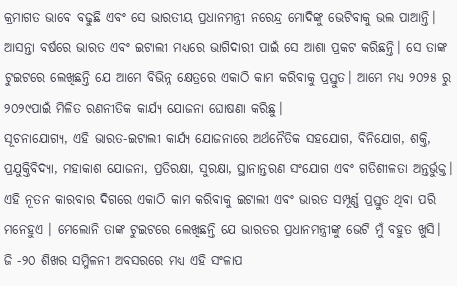କ୍ରମାଗତ ଭାବେ ବଢୁଛି ଏବଂ ସେ ଭାରତୀୟ ପ୍ରଧାନମନ୍ତ୍ରୀ ନରେନ୍ଦ୍ର ମୋଦିଙ୍କୁ ଭେଟିବାକୁ ଭଲ ପାଆନ୍ତି। ଆସନ୍ତା ବର୍ଷରେ ଭାରତ ଏବଂ ଇଟାଲୀ ମଧ୍ୟରେ ଭାଗିଦାରୀ ପାଇଁ ସେ ଆଶା ପ୍ରକଟ କରିଛନ୍ତି। ସେ ତାଙ୍କ ଟୁଇଟରେ ଲେଖିଛନ୍ତି ଯେ ଆମେ ବିଭିନ୍ନ କ୍ଷେତ୍ରରେ ଏକାଠି କାମ କରିବାକୁ ପ୍ରସ୍ତୁତ। ଆମେ ମଧ୍ୟ ୨୦୨୫ ରୁ ୨୦୨୯ପାଇଁ ମିଳିତ ରଣନୀତିକ କାର୍ଯ୍ୟ ଯୋଜନା ଘୋଷଣା କରିଛୁ।
ସୂଚନାଯୋଗ୍ୟ, ଏହି ଭାରତ-ଇଟାଲୀ କାର୍ଯ୍ୟ ଯୋଜନାରେ ଅର୍ଥନୈତିକ ସହଯୋଗ, ବିନିଯୋଗ, ଶକ୍ତି, ପ୍ରଯୁକ୍ତିବିଦ୍ୟା, ମହାକାଶ ଯୋଜନା, ପ୍ରତିରକ୍ଷା, ସୁରକ୍ଷା, ସ୍ଥାନାନ୍ତରଣ ସଂଯୋଗ ଏବଂ ଗତିଶୀଳତା ଅନ୍ତର୍ଭୁକ୍ତ। ଏହି ନୂତନ କାରବାର ଦିଗରେ ଏକାଠି କାମ କରିବାକୁ ଇଟାଲୀ ଏବଂ ଭାରତ ସମ୍ପୂର୍ଣ୍ଣ ପ୍ରସ୍ତୁତ ଥିବା ପରି ମନେହୁଏ । ମେଲୋନି ତାଙ୍କ ଟୁଇଟରେ ଲେଖିଛନ୍ତି ଯେ ଭାରତର ପ୍ରଧାନମନ୍ତ୍ରୀଙ୍କୁ ଭେଟି ମୁଁ ବହୁତ ଖୁସି। ଜି -୨୦ ଶିଖର ସମ୍ମିଳନୀ ଅବସରରେ ମଧ୍ୟ ଏହି ସଂଳାପ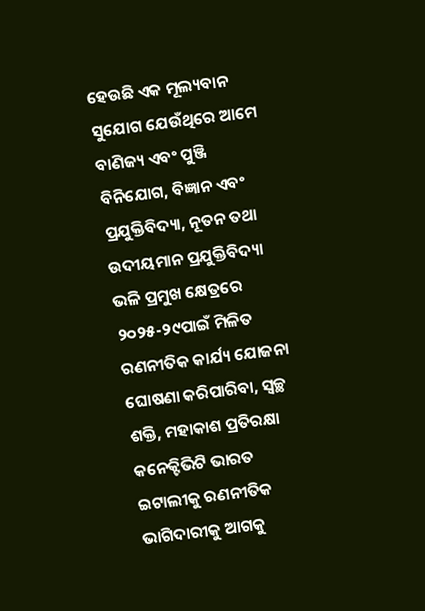ହେଉଛି ଏକ ମୂଲ୍ୟବାନ ସୁଯୋଗ ଯେଉଁଥିରେ ଆମେ ବାଣିଜ୍ୟ ଏବଂ ପୁଞ୍ଜି ବିନିଯୋଗ, ବିଜ୍ଞାନ ଏବଂ ପ୍ରଯୁକ୍ତିବିଦ୍ୟା, ନୂତନ ତଥା ଉଦୀୟମାନ ପ୍ରଯୁକ୍ତିବିଦ୍ୟା ଭଳି ପ୍ରମୁଖ କ୍ଷେତ୍ରରେ ୨୦୨୫-୨୯ପାଇଁ ମିଳିତ ରଣନୀତିକ କାର୍ଯ୍ୟ ଯୋଜନା ଘୋଷଣା କରିପାରିବା, ସ୍ବଚ୍ଛ ଶକ୍ତି, ମହାକାଶ ପ୍ରତିରକ୍ଷା କନେକ୍ଟିଭିଟି ଭାରତ ଇଟାଲୀକୁ ରଣନୀତିକ ଭାଗିଦାରୀକୁ ଆଗକୁ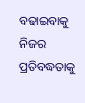ବଢାଇବାକୁ ନିଜର ପ୍ରତିବଦ୍ଧତାକୁ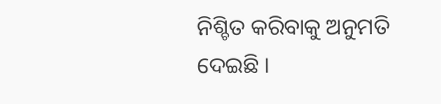ନିଶ୍ଚିତ କରିବାକୁ ଅନୁମତି ଦେଇଛି ।